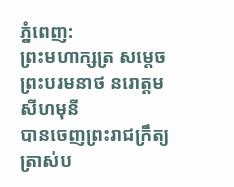ភ្នំពេញ:
ព្រះមហាក្សត្រ សម្តេចព្រះបរមនាថ នរោត្តម សីហមុនី
បានចេញព្រះរាជក្រឹត្យ ត្រាស់ប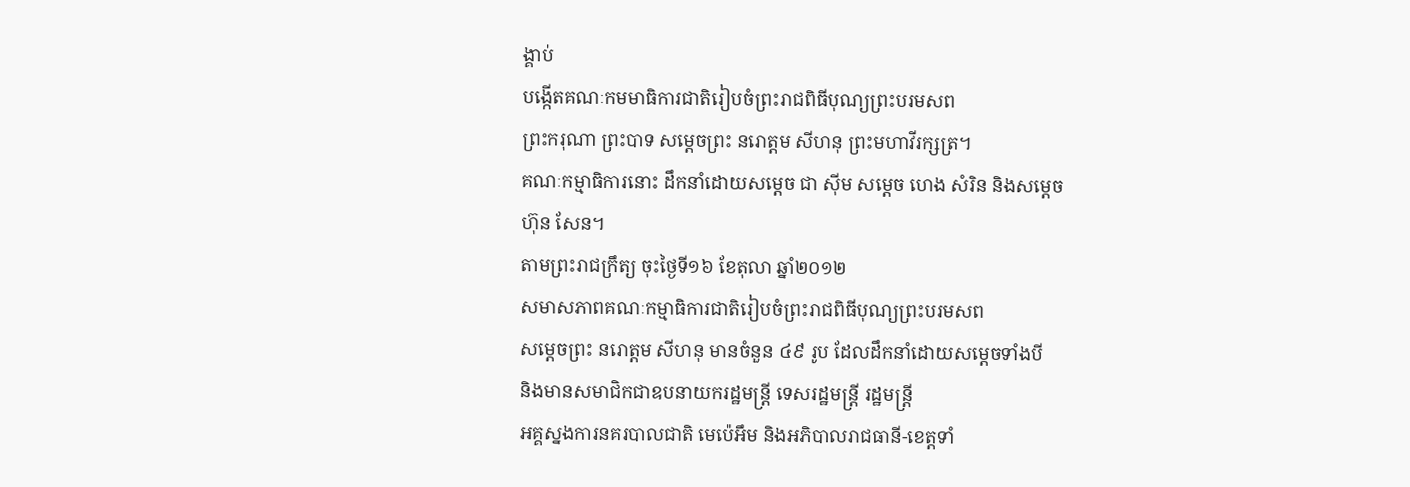ង្គាប់
បង្កើតគណៈកមមាធិការជាតិរៀបចំព្រះរាជពិធីបុណ្យព្រះបរមសព
ព្រះករុណា ព្រះបាទ សម្តេចព្រះ នរោត្តម សីហនុ ព្រះមហាវីរក្សត្រ។
គណៈកម្មាធិការនោះ ដឹកនាំដោយសម្តេច ជា ស៊ីម សម្តេច ហេង សំរិន និងសម្តេច
ហ៊ុន សែន។
តាមព្រះរាជក្រឹត្យ ចុះថ្ងៃទី១៦ ខែតុលា ឆ្នាំ២០១២
សមាសភាពគណៈកម្មាធិការជាតិរៀបចំព្រះរាជពិធីបុណ្យព្រះបរមសព
សម្តេចព្រះ នរោត្តម សីហនុ មានចំនួន ៤៩ រូប ដែលដឹកនាំដោយសម្តេចទាំងបី
និងមានសមាជិកជាឧបនាយករដ្ឋមន្ត្រី ទេសរដ្ឋមន្ត្រី រដ្ឋមន្ត្រី
អគ្គស្នងការនគរបាលជាតិ មេប៉េអឹម និងអភិបាលរាជធានី-ខេត្តទាំ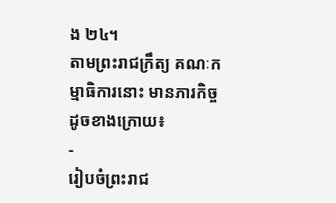ង ២៤។
តាមព្រះរាជក្រឹត្យ គណៈកម្មាធិការនោះ មានភារកិច្ច ដូចខាងក្រោយ៖
-
រៀបចំព្រះរាជ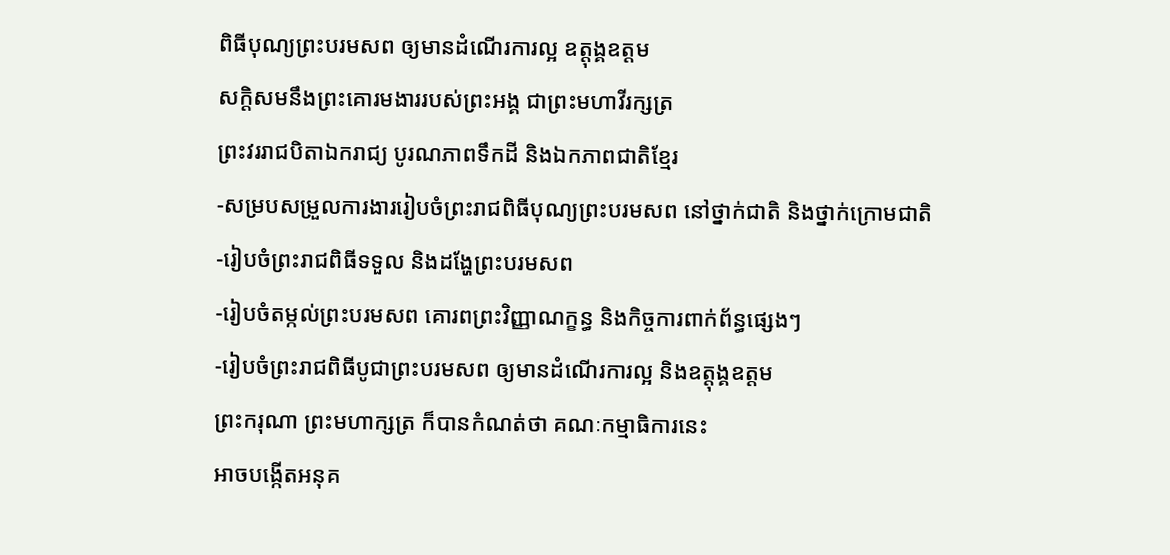ពិធីបុណ្យព្រះបរមសព ឲ្យមានដំណើរការល្អ ឧត្តុង្គឧត្តម
សក្តិសមនឹងព្រះគោរមងាររបស់ព្រះអង្គ ជាព្រះមហាវីរក្សត្រ
ព្រះវររាជបិតាឯករាជ្យ បូរណភាពទឹកដី និងឯកភាពជាតិខ្មែរ
-សម្របសម្រួលការងាររៀបចំព្រះរាជពិធីបុណ្យព្រះបរមសព នៅថ្នាក់ជាតិ និងថ្នាក់ក្រោមជាតិ
-រៀបចំព្រះរាជពិធីទទួល និងដង្ហែព្រះបរមសព
-រៀបចំតម្កល់ព្រះបរមសព គោរពព្រះវិញ្ញាណក្ខន្ធ និងកិច្ចការពាក់ព័ន្ធផ្សេងៗ
-រៀបចំព្រះរាជពិធីបូជាព្រះបរមសព ឲ្យមានដំណើរការល្អ និងឧត្តុង្គឧត្តម
ព្រះករុណា ព្រះមហាក្សត្រ ក៏បានកំណត់ថា គណៈកម្មាធិការនេះ
អាចបង្កើតអនុគ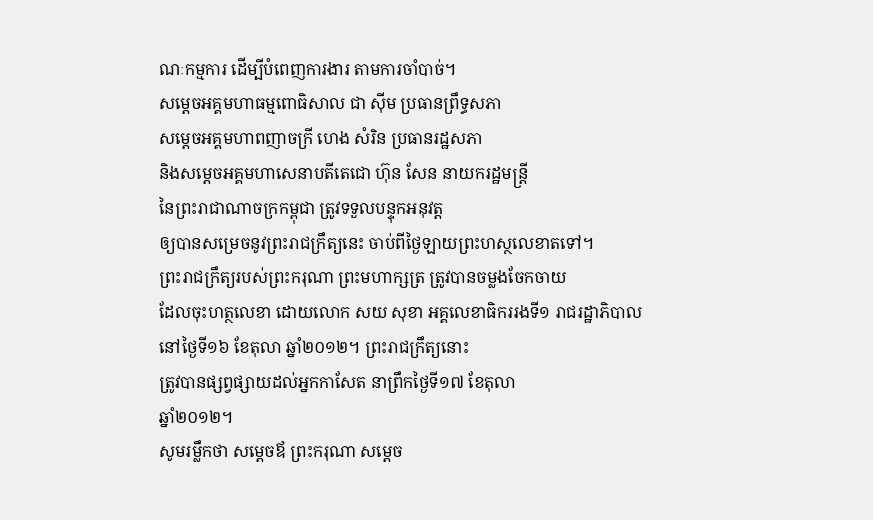ណៈកម្មការ ដើម្បីបំពេញការងារ តាមការចាំបាច់។
សម្តេចអគ្គមហាធម្មពោធិសាល ជា ស៊ីម ប្រធានព្រឹទ្ធសភា
សម្តេចអគ្គមហាពញាចក្រី ហេង សំរិន ប្រធានរដ្ឋសភា
និងសម្តេចអគ្គមហាសេនាបតីតេជោ ហ៊ុន សែន នាយករដ្ឋមន្ត្រី
នៃព្រះរាជាណាចក្រកម្ពុជា ត្រូវទទួលបន្ទុកអនុវត្ត
ឲ្យបានសម្រេចនូវព្រះរាជក្រឹត្យនេះ ចាប់ពីថ្ងៃឡាយព្រះហស្ថលេខាតទៅ។
ព្រះរាជក្រឹត្យរបស់ព្រះករុណា ព្រះមហាក្សត្រ ត្រូវបានចម្លងចែកចាយ
ដែលចុះហត្ថលេខា ដោយលោក សយ សុខា អគ្គលេខាធិកររងទី១ រាជរដ្ឋាភិបាល
នៅថ្ងៃទី១៦ ខែតុលា ឆ្នាំ២០១២។ ព្រះរាជក្រឹត្យនោះ
ត្រូវបានផ្សព្វផ្សាយដល់អ្នកកាសែត នាព្រឹកថ្ងៃទី១៧ ខែតុលា
ឆ្នាំ២០១២។
សូមរម្លឹកថា សម្តេចឪ ព្រះករុណា សម្តេច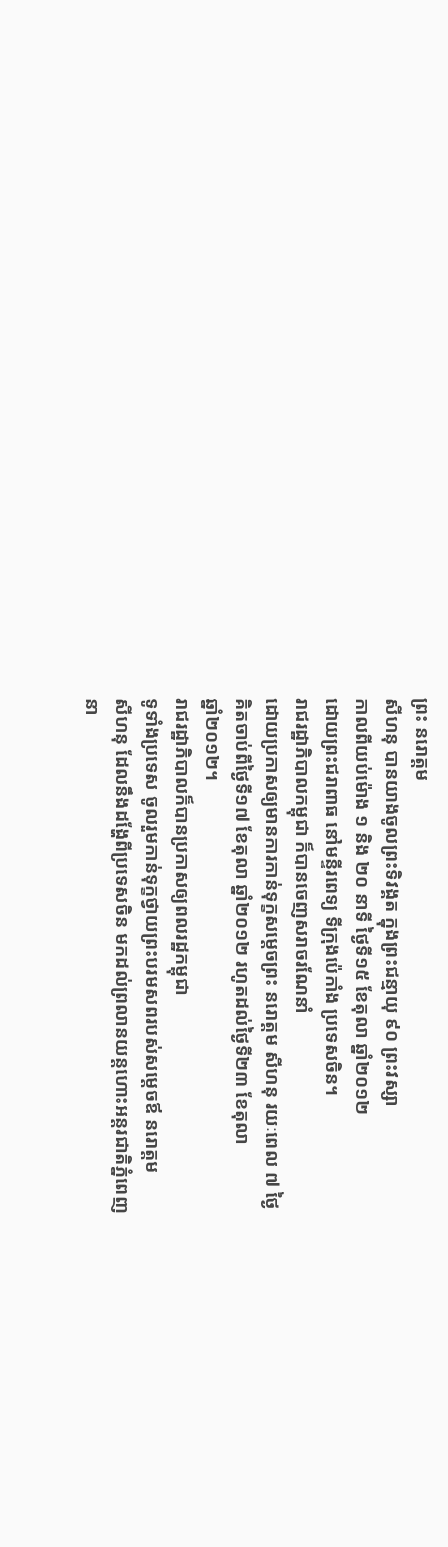ព្រះ នរោត្តម
សីហនុ បានយាងចូលព្រះទិវង្គត ក្នុងព្រះជន្មាយុ ៩០ ព្រះវស្សា
កាលពីយប់ម៉ោង ១ និង ២០ នាទី ថ្ងៃទី១៥ ខែតុលា ឆ្នាំ២០១២
ដោយព្រះជរាពាធ នៅមន្ទីរពេទ្យ ទីក្រុងប៉េកាំង ប្រទេសចិន។
រាជរដ្ឋាភិបាលកម្ពុជា ក៏បានចេញសរាចរណែនាំ
ដោយប្រកាសឲ្យមានការកាន់ទុក្ខសម្តេចព្រះ នរោត្តម សីហនុ រយៈពេល ៧ ថ្ងៃ
គិតចាប់ពីថ្ងៃទី១៧ ខែតុលា ឆ្នាំ២០១២ រហូតដល់ថ្ងៃទី២៣ ខែតុលា
ឆ្នាំ២០១២។
រាជរដ្ឋាភិបាលក៏បានប្រកាសឲ្យពលរដ្ឋកម្ពុជា
ទូទាំងប្រទេស ចូលរួមកាន់ទុក្ខថ្វាយព្រះបរមសពរបស់សម្តេចឪ នរោត្តម
សីហនុ ដែលនឹងដង្ហែពីប្រទេសចិន មកដល់ព្រលានយន្តហោះអន្តរជាតិភ្នំពេញ
នា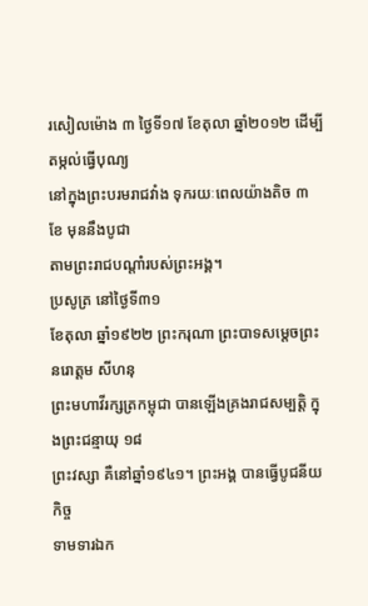រសៀលម៉ោង ៣ ថ្ងៃទី១៧ ខែតុលា ឆ្នាំ២០១២ ដើម្បីតម្កល់ធ្វើបុណ្យ
នៅក្នុងព្រះបរមរាជវាំង ទុករយៈពេលយ៉ាងតិច ៣ ខែ មុននឹងបូជា
តាមព្រះរាជបណ្តាំរបស់ព្រះអង្គ។
ប្រសូត្រ នៅថ្ងៃទី៣១
ខែតុលា ឆ្នាំ១៩២២ ព្រះករុណា ព្រះបាទសម្ដេចព្រះ នរោត្ដម សីហនុ
ព្រះមហាវីរក្សត្រកម្ពុជា បានឡើងគ្រងរាជសម្បត្តិ ក្នុងព្រះជន្មាយុ ១៨
ព្រះវស្សា គឺនៅឆ្នាំ១៩៤១។ ព្រះអង្គ បានធ្វើបូជនីយកិច្ច
ទាមទារឯក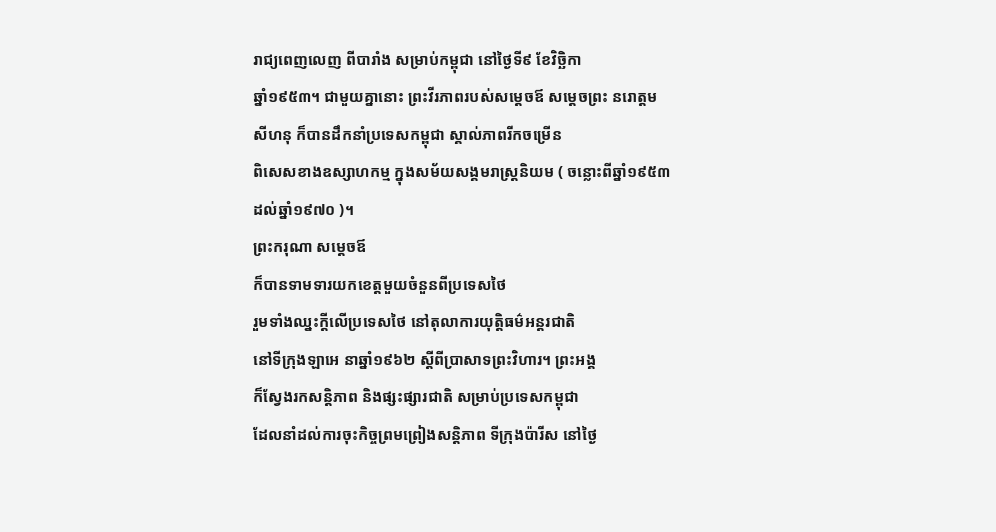រាជ្យពេញលេញ ពីបារាំង សម្រាប់កម្ពុជា នៅថ្ងៃទី៩ ខែវិច្ឆិកា
ឆ្នាំ១៩៥៣។ ជាមួយគ្នានោះ ព្រះវីរភាពរបស់សម្តេចឪ សម្តេចព្រះ នរោត្តម
សីហនុ ក៏បានដឹកនាំប្រទេសកម្ពុជា ស្គាល់ភាពរីកចម្រើន
ពិសេសខាងឧស្សាហកម្ម ក្នុងសម័យសង្គមរាស្ត្រនិយម ( ចន្លោះពីឆ្នាំ១៩៥៣
ដល់ឆ្នាំ១៩៧០ )។
ព្រះករុណា សម្តេចឪ
ក៏បានទាមទារយកខេត្តមួយចំនួនពីប្រទេសថៃ
រួមទាំងឈ្នះក្តីលើប្រទេសថៃ នៅតុលាការយុត្តិធម៌អន្តរជាតិ
នៅទីក្រុងឡាអេ នាឆ្នាំ១៩៦២ ស្តីពីប្រាសាទព្រះវិហារ។ ព្រះអង្គ
ក៏ស្វែងរកសន្តិភាព និងផ្សះផ្សារជាតិ សម្រាប់ប្រទេសកម្ពុជា
ដែលនាំដល់ការចុះកិច្ចព្រមព្រៀងសន្តិភាព ទីក្រុងប៉ារីស នៅថ្ងៃ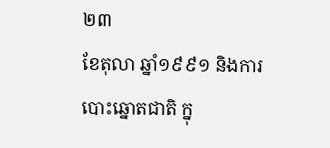២៣
ខែតុលា ឆ្នាំ១៩៩១ និងការបោះឆ្នោតជាតិ ក្នុ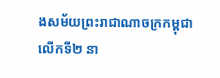ងសម័យព្រះរាជាណាចក្រកម្ពុជា
លើកទី២ នា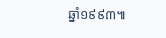ឆ្នាំ១៩៩៣៕